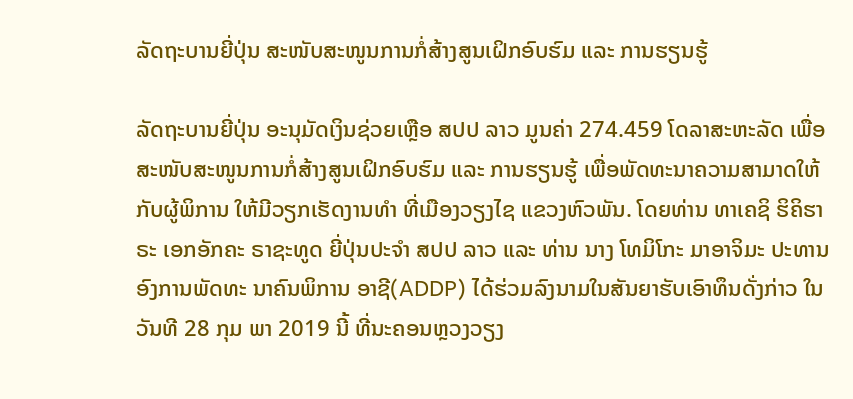ລັດຖະບານຍີ່ປຸ່ນ ສະໜັບສະໜູນການກໍ່ສ້າງສູນເຝິກອົບຮົມ ແລະ ການຮຽນຮູ້

ລັດຖະບານຍີ່ປຸ່ນ ອະນຸມັດເງິນຊ່ວຍເຫຼືອ ສປປ ລາວ ມູນຄ່າ 274.459 ໂດລາສະຫະລັດ ເພື່ອສະໜັບສະໜູນການກໍ່ສ້າງສູນເຝິກອົບຮົມ ແລະ ການຮຽນຮູ້ ເພື່ອພັດທະນາຄວາມສາມາດໃຫ້ກັບຜູ້ພິການ ໃຫ້ມີວຽກເຮັດງານທຳ ທີ່ເມືອງວຽງໄຊ ແຂວງຫົວພັນ. ໂດຍທ່ານ ທາເຄຊິ ຮິຄິຮາຣະ ເອກອັກຄະ ຣາຊະທູດ ຍີ່ປຸ່ນປະຈຳ ສປປ ລາວ ແລະ ທ່ານ ນາງ ໂທມິໂກະ ມາອາຈິມະ ປະທານອົງການພັດທະ ນາຄົນພິການ ອາຊີ(ADDP) ໄດ້ຮ່ວມລົງນາມໃນສັນຍາຮັບເອົາທຶນດັ່ງກ່າວ ໃນວັນທີ 28 ກຸມ ພາ 2019 ນີ້ ທີ່ນະຄອນຫຼວງວຽງ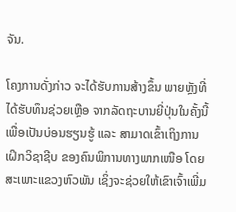ຈັນ.

ໂຄງການດັ່ງກ່າວ ຈະໄດ້ຮັບການສ້າງຂຶ້ນ ພາຍຫຼັງທີ່ໄດ້ຮັບທຶນຊ່ວຍເຫຼືອ ຈາກລັດຖະບານຍີ່ປຸ່ນໃນຄັ້ງນີ້ ເພື່ອເປັນບ່ອນຮຽນຮູ້ ແລະ ສາມາດເຂົ້າເຖິງການເຝິກວິຊາຊີບ ຂອງຄົນພິການທາງພາກເໜືອ ໂດຍສະເພາະແຂວງຫົວພັນ ເຊິ່ງຈະຊ່ວຍໃຫ້ເຂົາເຈົ້າເພີ່ມ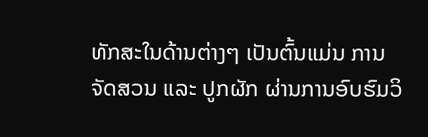ທັກສະໃນດ້ານຕ່າງໆ ເປັນຕົ້ນແມ່ນ ການຈັດສວນ ແລະ ປູກຜັກ ຜ່ານການອົບຮົມວິ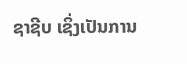ຊາຊີບ ເຊິ່ງເປັນການ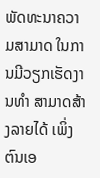ພັດທະນາຄວາມສາມາດ ໃນການມີວຽກເຮັດງານທຳ ສາມາດສ້າງລາຍໄດ້ ເພິ່ງຕົນເອ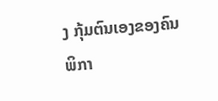ງ ກຸ້ມຕົນເອງຂອງຄົນພິກາ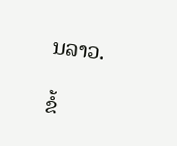ນລາວ.

ຂໍ້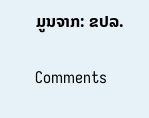ມູນຈາກ: ຂປລ.

Comments